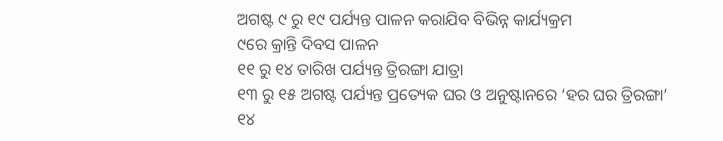ଅଗଷ୍ଟ ୯ ରୁ ୧୯ ପର୍ଯ୍ୟନ୍ତ ପାଳନ କରାଯିବ ବିଭିନ୍ନ କାର୍ଯ୍ୟକ୍ରମ
୯ରେ କ୍ରାନ୍ତି ଦିବସ ପାଳନ
୧୧ ରୁ ୧୪ ତାରିଖ ପର୍ଯ୍ୟନ୍ତ ତ୍ରିରଙ୍ଗା ଯାତ୍ରା
୧୩ ରୁ ୧୫ ଅଗଷ୍ଟ ପର୍ଯ୍ୟନ୍ତ ପ୍ରତ୍ୟେକ ଘର ଓ ଅନୁଷ୍ଟାନରେ ‘ହର ଘର ତ୍ରିରଙ୍ଗା’
୧୪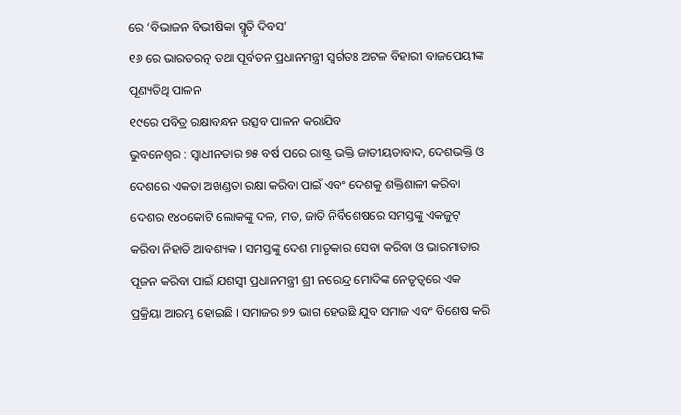ରେ ‘ବିଭାଜନ ବିଭୀଷିକା ସ୍ମୃତି ଦିବସ’
୧୬ ରେ ଭାରତରତ୍ନ ତଥା ପୂର୍ବତନ ପ୍ରଧାନମନ୍ତ୍ରୀ ସ୍ୱର୍ଗତଃ ଅଟଳ ବିହାରୀ ବାଜପେୟୀଙ୍କ ପୂଣ୍ୟତିଥି ପାଳନ
୧୯ରେ ପବିତ୍ର ରକ୍ଷାବନ୍ଧନ ଉତ୍ସବ ପାଳନ କରାଯିବ
ଭୁବନେଶ୍ୱର : ସ୍ୱାଧୀନତାର ୭୫ ବର୍ଷ ପରେ ରାଷ୍ଟ୍ର ଭକ୍ତି ଜାତୀୟତାବାଦ, ଦେଶଭକ୍ତି ଓ ଦେଶରେ ଏକତା ଅଖଣ୍ଡତା ରକ୍ଷା କରିବା ପାଇଁ ଏବଂ ଦେଶକୁ ଶକ୍ତିଶାଳୀ କରିବା ଦେଶର ୧୪୦କୋଟି ଲୋକଙ୍କୁ ଦଳ, ମତ, ଜାତି ନିର୍ବିଶେଷରେ ସମସ୍ତଙ୍କୁ ଏକଜୁଟ୍ କରିବା ନିହାତି ଆବଶ୍ୟକ । ସମସ୍ତଙ୍କୁ ଦେଶ ମାତୃକାର ସେବା କରିବା ଓ ଭାରମାତାର ପୂଜନ କରିବା ପାଇଁ ଯଶସ୍ୱୀ ପ୍ରଧାନମନ୍ତ୍ରୀ ଶ୍ରୀ ନରେନ୍ଦ୍ର ମୋଦିଙ୍କ ନେତୃତ୍ୱରେ ଏକ ପ୍ରକ୍ରିୟା ଆରମ୍ଭ ହୋଇଛି । ସମାଜର ୭୨ ଭାଗ ହେଉଛି ଯୁବ ସମାଜ ଏବଂ ବିଶେଷ କରି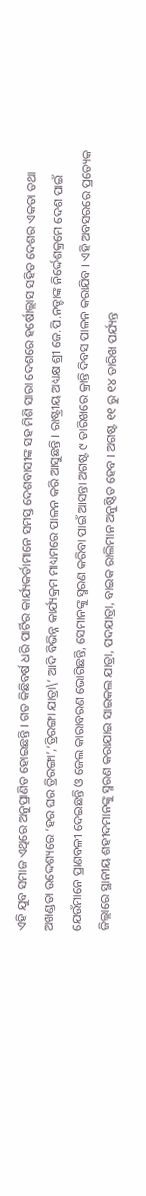ଏହି ଯୁବ ସମାଜ ଏଥିରେ ଅନୁପ୍ରାଣିତ ହୋଇଛନ୍ତି । ଗତ କିଛିବର୍ଷ ଧରି ପାର୍ଟିର କାର୍ଯ୍ୟକର୍ତାମାନେ ସମସ୍ତ ଦେଶବାସୀଙ୍କ ସହ ମିଶି ସାରା ଦେଶରେ ହର୍ଷୋଲ୍ଲାସ ସହିତ ଦେଶର ଏକତା ତଥା ଅଖଣ୍ଡତା ଉଦ୍ଦେଶ୍ୟରେ ‘ହର ଘର ତ୍ରିରଙ୍ଗା’,‘ତ୍ରିରଙ୍ଗା ଯାତ୍ରା\’ ଆଦି ବିଭିନ୍ନ କାର୍ଯ୍ୟକ୍ରମ ମାଧ୍ୟମରେ ପାଳନ କରି ଆସୁଛନ୍ତି । ରାଷ୍ଟ୍ରୀୟ ଅଧ୍ୟକ୍ଷ ଶ୍ରୀ ଜେ.ପି.ନଡ୍ଡାଙ୍କ ନିର୍ଦ୍ଦେଶକ୍ରମେ ଦେଶ ପାଇଁ ଯେଉଁମାନେ ପ୍ରାଣବଳୀ ଦେଇଛନ୍ତି ଓ ଜେଲ କାରାବରଣ ଭୋଗିଛନ୍ତି, ସେମାନଙ୍କୁ ସ୍ମରଣ କରିବା ପାଇଁ ଆସନ୍ତା ଅଗଷ୍ଟ ୯ ତାରିଖରେ କ୍ରାନ୍ତି ଦିବସ ପାଳନ କରାଯିବ । ଏହି ଅବସରରେ ପ୍ରତ୍ୟେକ ଜିଲ୍ଲାରେ ସ୍ଥାନୀୟ ଶହୀଦମାନଙ୍କୁ ସ୍ମରଣ କରାଯାଇ ସାଇକଲ ଯାତ୍ରା, ପଦଯାତ୍ରା, ବାଇକ ରାଲିମାନ ଅନୁଷ୍ଠିତ ହେବ । ଅଗଷ୍ଟ ୧୧ ରୁ ୧୪ ତାରିଖ ପର୍ଯ୍ୟନ୍ତ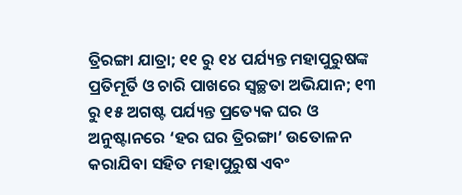ତ୍ରିରଙ୍ଗା ଯାତ୍ରା; ୧୧ ରୁ ୧୪ ପର୍ଯ୍ୟନ୍ତ ମହାପୁରୁଷଙ୍କ ପ୍ରତିମୂର୍ତି ଓ ଚାରି ପାଖରେ ସ୍ୱଚ୍ଛତା ଅଭିଯାନ; ୧୩ ରୁ ୧୫ ଅଗଷ୍ଟ ପର୍ଯ୍ୟନ୍ତ ପ୍ରତ୍ୟେକ ଘର ଓ ଅନୁଷ୍ଟାନରେ ‘ହର ଘର ତ୍ରିରଙ୍ଗା’ ଉତୋଳନ କରାଯିବା ସହିତ ମହାପୁରୁଷ ଏବଂ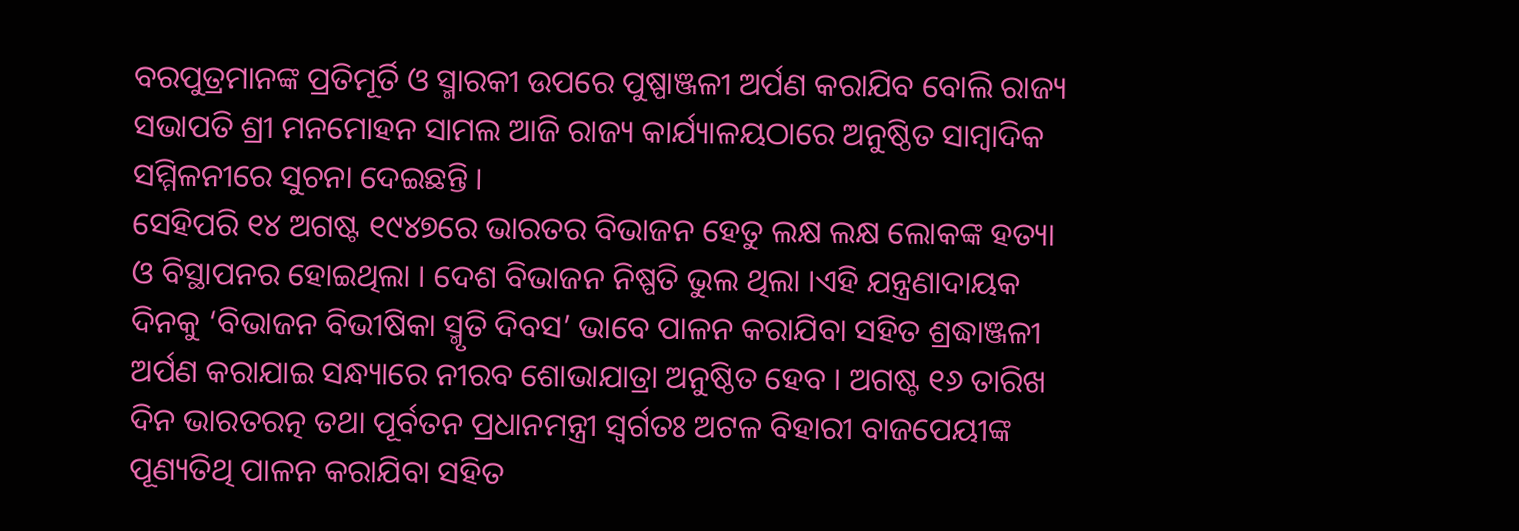ବରପୁତ୍ରମାନଙ୍କ ପ୍ରତିମୂର୍ତି ଓ ସ୍ମାରକୀ ଉପରେ ପୁଷ୍ପାଞ୍ଜଳୀ ଅର୍ପଣ କରାଯିବ ବୋଲି ରାଜ୍ୟ ସଭାପତି ଶ୍ରୀ ମନମୋହନ ସାମଲ ଆଜି ରାଜ୍ୟ କାର୍ଯ୍ୟାଳୟଠାରେ ଅନୁଷ୍ଠିତ ସାମ୍ବାଦିକ ସମ୍ମିଳନୀରେ ସୁଚନା ଦେଇଛନ୍ତି ।
ସେହିପରି ୧୪ ଅଗଷ୍ଟ ୧୯୪୭ରେ ଭାରତର ବିଭାଜନ ହେତୁ ଲକ୍ଷ ଲକ୍ଷ ଲୋକଙ୍କ ହତ୍ୟା ଓ ବିସ୍ଥାପନର ହୋଇଥିଲା । ଦେଶ ବିଭାଜନ ନିଷ୍ପତି ଭୁଲ ଥିଲା ।ଏହି ଯନ୍ତ୍ରଣାଦାୟକ ଦିନକୁ ‘ବିଭାଜନ ବିଭୀଷିକା ସ୍ମୃତି ଦିବସ’ ଭାବେ ପାଳନ କରାଯିବା ସହିତ ଶ୍ରଦ୍ଧାଞ୍ଜଳୀ ଅର୍ପଣ କରାଯାଇ ସନ୍ଧ୍ୟାରେ ନୀରବ ଶୋଭାଯାତ୍ରା ଅନୁଷ୍ଠିତ ହେବ । ଅଗଷ୍ଟ ୧୬ ତାରିଖ ଦିନ ଭାରତରତ୍ନ ତଥା ପୂର୍ବତନ ପ୍ରଧାନମନ୍ତ୍ରୀ ସ୍ୱର୍ଗତଃ ଅଟଳ ବିହାରୀ ବାଜପେୟୀଙ୍କ ପୂଣ୍ୟତିଥି ପାଳନ କରାଯିବା ସହିତ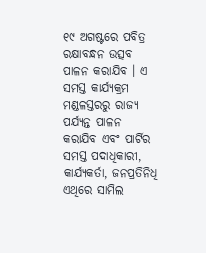୧୯ ଅଗଷ୍ଟରେ ପବିତ୍ର ରକ୍ଷାବନ୍ଧନ ଉତ୍ସବ ପାଳନ କରାଯିବ । ଏ ସମସ୍ତ କାର୍ଯ୍ୟକ୍ରମ ମଣ୍ଡଳସ୍ତରରୁ ରାଜ୍ୟ ପର୍ଯ୍ୟନ୍ତ ପାଳନ କରାଯିବ ଏବଂ ପାର୍ଟିର ସମସ୍ତ ପଦାଧିକାରୀ, କାର୍ଯ୍ୟକର୍ତା, ଜନପ୍ରତିନିଧି ଏଥିରେ ସାମିଲ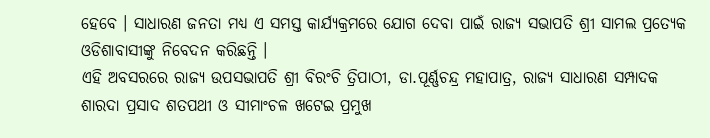ହେବେ । ସାଧାରଣ ଜନତା ମଧ୍ୟ ଏ ସମସ୍ତ କାର୍ଯ୍ୟକ୍ରମରେ ଯୋଗ ଦେବା ପାଇଁ ରାଜ୍ୟ ସଭାପତି ଶ୍ରୀ ସାମଲ ପ୍ରତ୍ୟେକ ଓଡିଶାବାସୀଙ୍କୁ ନିବେଦନ କରିଛନ୍ତି ।
ଏହି ଅବସରରେ ରାଜ୍ୟ ଉପସଭାପତି ଶ୍ରୀ ବିରଂଚି ତ୍ରିପାଠୀ, ଡା.ପୂର୍ଣ୍ଣଚନ୍ଦ୍ର ମହାପାତ୍ର, ରାଜ୍ୟ ସାଧାରଣ ସମ୍ପାଦକ ଶାରଦା ପ୍ରସାଦ ଶତପଥୀ ଓ ସୀମାଂଚଳ ଖଟେଇ ପ୍ରମୁଖ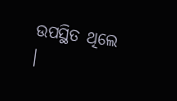ଉପସ୍ଥିତ ଥିଲେ ।